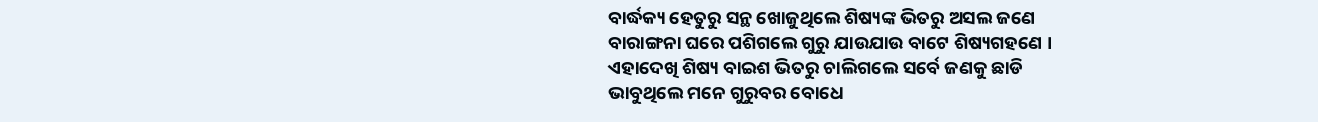ବାର୍ଦ୍ଧକ୍ୟ ହେତୁରୁ ସନ୍ଥ ଖୋଜୁଥିଲେ ଶିଷ୍ୟଙ୍କ ଭିତରୁ ଅସଲ ଜଣେ
ବାରାଙ୍ଗନା ଘରେ ପଶିଗଲେ ଗୁରୁ ଯାଉଯାଉ ବାଟେ ଶିଷ୍ୟଗହଣେ ।
ଏହାଦେଖି ଶିଷ୍ୟ ବାଇଶ ଭିତରୁ ଚାଲିଗଲେ ସର୍ବେ ଜଣକୁ ଛାଡି
ଭାବୁଥିଲେ ମନେ ଗୁରୁବର ବୋଧେ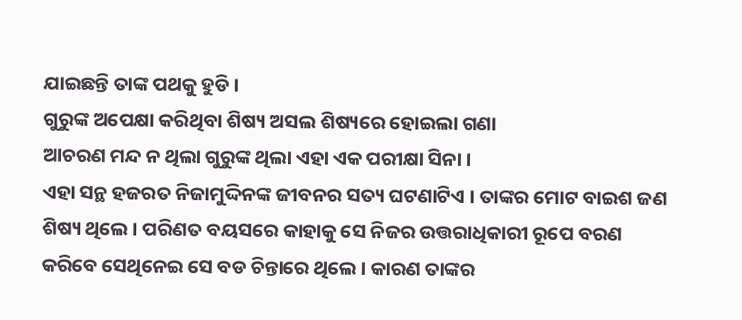ଯାଇଛନ୍ତି ତାଙ୍କ ପଥକୁ ହୁଡି ।
ଗୁରୁଙ୍କ ଅପେକ୍ଷା କରିଥିବା ଶିଷ୍ୟ ଅସଲ ଶିଷ୍ୟରେ ହୋଇଲା ଗଣା
ଆଚରଣ ମନ୍ଦ ନ ଥିଲା ଗୁରୁଙ୍କ ଥିଲା ଏହା ଏକ ପରୀକ୍ଷା ସିନା ।
ଏହା ସନ୍ଥ ହଜରତ ନିଜାମୁଦ୍ଦିନଙ୍କ ଜୀବନର ସତ୍ୟ ଘଟଣାଟିଏ । ତାଙ୍କର ମୋଟ ବାଇଶ ଜଣ ଶିଷ୍ୟ ଥିଲେ । ପରିଣତ ବୟସରେ କାହାକୁ ସେ ନିଜର ଉତ୍ତରାଧିକାରୀ ରୂପେ ବରଣ କରିବେ ସେଥିନେଇ ସେ ବଡ ଚିନ୍ତାରେ ଥିଲେ । କାରଣ ତାଙ୍କର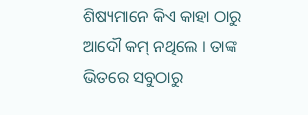ଶିଷ୍ୟମାନେ କିଏ କାହା ଠାରୁ ଆଦୌ କମ୍ ନଥିଲେ । ତାଙ୍କ ଭିତରେ ସବୁଠାରୁ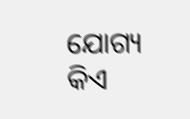ଯୋଗ୍ୟ କିଏ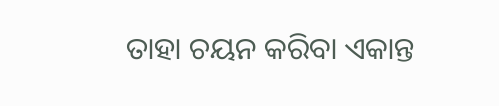ତାହା ଚୟନ କରିବା ଏକାନ୍ତ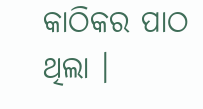କାଠିକର ପାଠ ଥିଲା ।